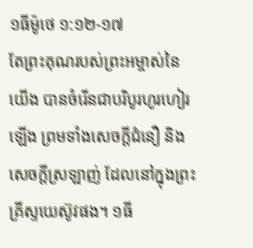១ធីម៉ូថេ ១:១២-១៧
តែព្រះគុណរបស់ព្រះអម្ចាស់នៃយើង បានចំរើនជាបរិបូរហូរហៀរឡើង ព្រមទាំងសេចក្តីជំនឿ និងសេចក្តីស្រឡាញ់ ដែលនៅក្នុងព្រះគ្រីស្ទយេស៊ូវផង។ ១ធី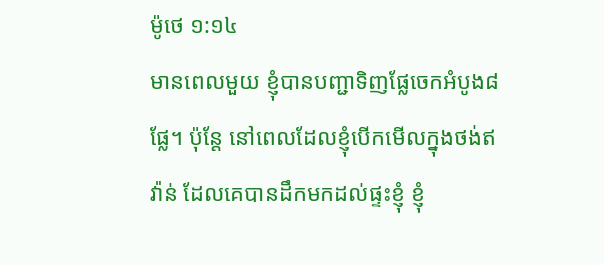ម៉ូថេ ១:១៤
មានពេលមួយ ខ្ញុំបានបញ្ជាទិញផ្លែចេកអំបូង៨ផ្លែ។ ប៉ុន្តែ នៅពេលដែលខ្ញុំបើកមើលក្នុងថង់ឥវ៉ាន់ ដែលគេបានដឹកមកដល់ផ្ទះខ្ញុំ ខ្ញុំ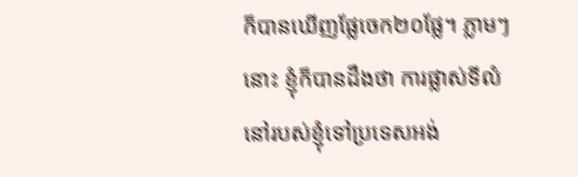ក៏បានឃើញផ្លែចេក២០ផ្លែ។ ភ្លាមៗនោះ ខ្ញុំក៏បានដឹងថា ការផ្លាស់ទីលំនៅរបស់ខ្ញុំទៅប្រទេសអង់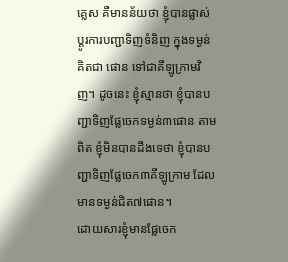គ្លេស គឺមានន័យថា ខ្ញុំបានផ្លាស់ប្តូរការបញ្ជាទិញទំនិញ ក្នុងទម្ងន់គិតជា ផោន ទៅជាគីឡូក្រាមវិញ។ ដូចនេះ ខ្ញុំស្មានថា ខ្ញុំបានបញ្ជាទិញផ្លែចេកទម្ងន់៣ផោន តាមពិត ខ្ញុំមិនបានដឹងទេថា ខ្ញុំបានបញ្ជាទិញផ្លែចេក៣គីឡូក្រាម ដែលមានទម្ងន់ជិត៧ផោន។
ដោយសារខ្ញុំមានផ្លែចេក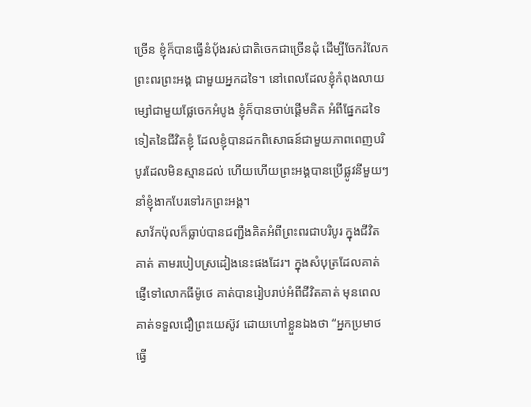ច្រើន ខ្ញុំក៏បានធ្វើនំប៉័ងរស់ជាតិចេកជាច្រើនដុំ ដើម្បីចែករំលែកព្រះពរព្រះអង្គ ជាមួយអ្នកដទៃ។ នៅពេលដែលខ្ញុំកំពុងលាយម្សៅជាមួយផ្លែចេកអំបូង ខ្ញុំក៏បានចាប់ផ្តើមគិត អំពីផ្នែកដទៃទៀតនៃជីវិតខ្ញុំ ដែលខ្ញុំបានដកពិសោធន៍ជាមួយភាពពេញបរិបូរដែលមិនស្មានដល់ ហើយហើយព្រះអង្គបានប្រើផ្លូវនីមួយៗ នាំខ្ញុំងាកបែរទៅរកព្រះអង្គ។
សាវ័កប៉ុលក៏ធ្លាប់បានជញ្ជឹងគិតអំពីព្រះពរជាបរិបូរ ក្នុងជីវិតគាត់ តាមរបៀបស្រដៀងនេះផងដែរ។ ក្នុងសំបុត្រដែលគាត់ផ្ញើទៅលោកធីម៉ូថេ គាត់បានរៀបរាប់អំពីជីវិតគាត់ មុនពេលគាត់ទទួលជឿព្រះយេស៊ូវ ដោយហៅខ្លួនឯងថា “អ្នកប្រមាថ ធ្វើ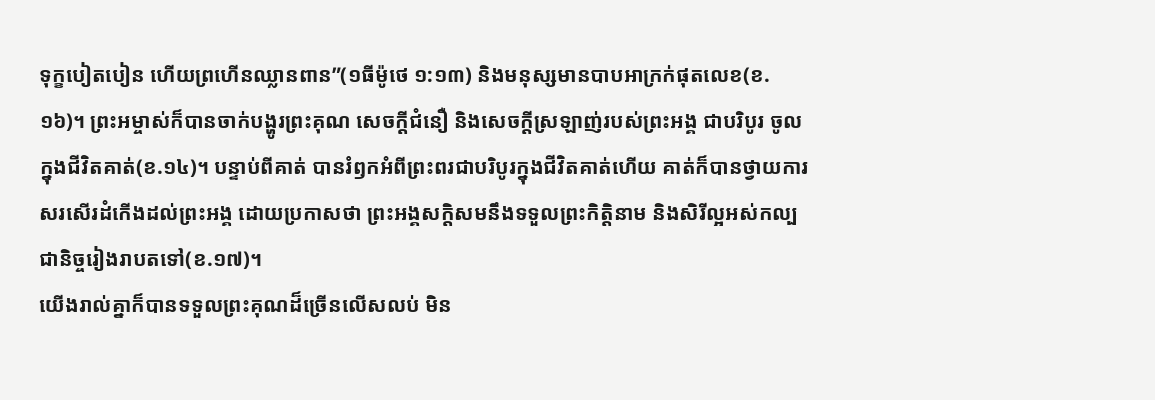ទុក្ខបៀតបៀន ហើយព្រហើនឈ្លានពាន”(១ធីម៉ូថេ ១:១៣) និងមនុស្សមានបាបអាក្រក់ផុតលេខ(ខ.១៦)។ ព្រះអម្ចាស់ក៏បានចាក់បង្ហូរព្រះគុណ សេចក្តីជំនឿ និងសេចក្តីស្រឡាញ់របស់ព្រះអង្គ ជាបរិបូរ ចូលក្នុងជីវិតគាត់(ខ.១៤)។ បន្ទាប់ពីគាត់ បានរំឭកអំពីព្រះពរជាបរិបូរក្នុងជីវិតគាត់ហើយ គាត់ក៏បានថ្វាយការសរសើរដំកើងដល់ព្រះអង្គ ដោយប្រកាសថា ព្រះអង្គសក្តិសមនឹងទទួលព្រះកិត្តិនាម និងសិរីល្អអស់កល្បជានិច្ចរៀងរាបតទៅ(ខ.១៧)។
យើងរាល់គ្នាក៏បានទទួលព្រះគុណដ៏ច្រើនលើសលប់ មិន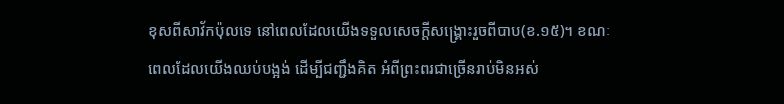ខុសពីសាវ័កប៉ុលទេ នៅពេលដែលយើងទទួលសេចក្តីសង្គ្រោះរួចពីបាប(ខ.១៥)។ ខណៈពេលដែលយើងឈប់បង្អង់ ដើម្បីជញ្ជឹងគិត អំពីព្រះពរជាច្រើនរាប់មិនអស់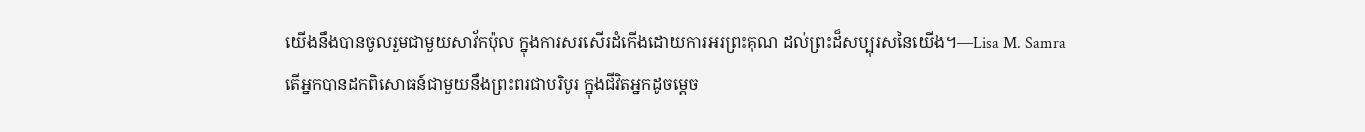យើងនឹងបានចូលរួមជាមួយសាវ័កប៉ុល ក្នុងការសរសើរដំកើងដោយការអរព្រះគុណ ដល់ព្រះដ៏សប្បុរសនៃយើង។—Lisa M. Samra
តើអ្នកបានដកពិសោធន៍ជាមួយនឹងព្រះពរជាបរិបូរ ក្នុងជីវិតអ្នកដូចម្តេច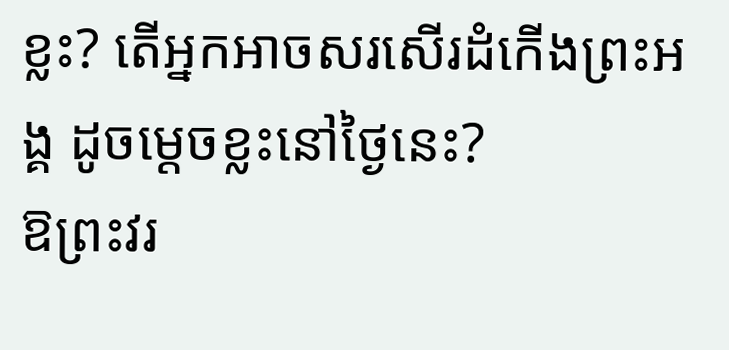ខ្លះ? តើអ្នកអាចសរសើរដំកើងព្រះអង្គ ដូចម្តេចខ្លះនៅថ្ងៃនេះ?
ឱព្រះវរ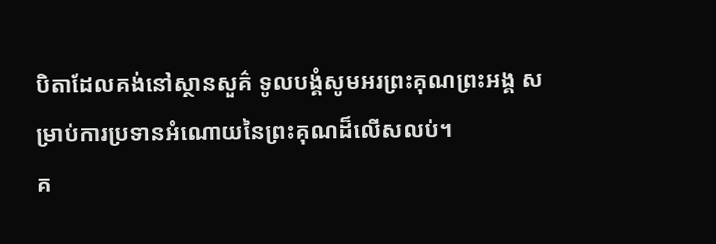បិតាដែលគង់នៅស្ថានសួគ៌ ទូលបង្គំសូមអរព្រះគុណព្រះអង្គ សម្រាប់ការប្រទានអំណោយនៃព្រះគុណដ៏លើសលប់។
គ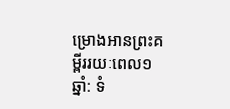ម្រោងអានព្រះគម្ពីររយៈពេល១ឆ្នាំ: ទំ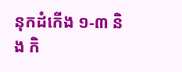នុកដំកើង ១-៣ និង កិ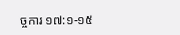ច្ចការ ១៧:១-១៥